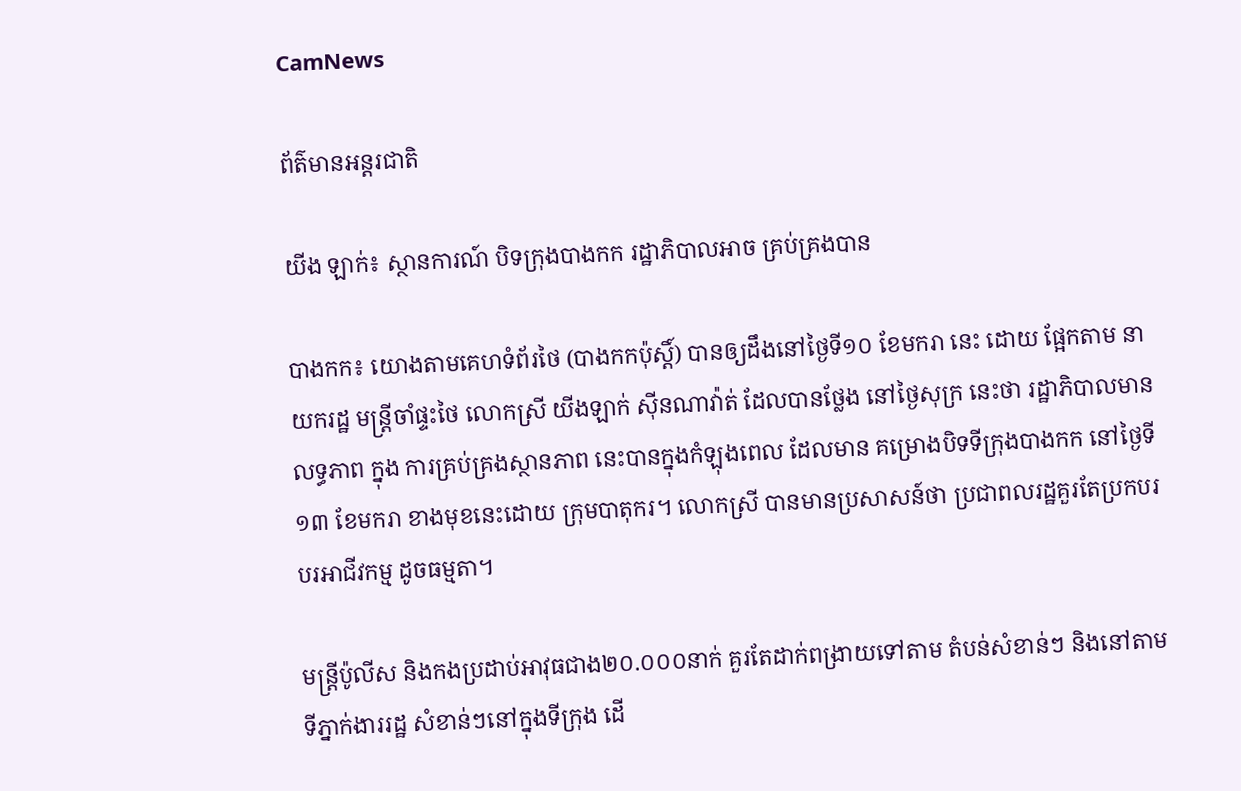CamNews

ព័ត៌មានអន្តរជាតិ

យីង ឡាក់៖ ស្ថានការណ៍ បិទក្រុងបាងកក រដ្ឋាភិបាលអាច គ្រប់គ្រងបាន

បាងកក៖ យោងតាមគេហទំព័រថៃ (បាងកកប៉ុស្ដិ៍) បានឲ្យដឹងនៅថ្ងៃទី១០ ខែមករា នេះ ដោយ ផ្អែកតាម នាយករដ្ឋ មន្រ្តីចាំផ្ទះថៃ លោកស្រី យីងឡាក់ ស៊ីនណាវ៉ាត់ ដែលបានថ្លែង នៅថ្ងៃសុក្រ នេះថា រដ្ឋាភិបាលមានលទ្ធភាព ក្នុង ការគ្រប់គ្រងស្ថានភាព នេះបានក្នុងកំឡុងពេល ដែលមាន គម្រោងបិទទីក្រុងបាងកក នៅថ្ងៃទី១៣ ខែមករា ខាងមុខនេះដោយ ក្រុមបាតុករ។ លោកស្រី បានមានប្រសាសន៍ថា ប្រជាពលរដ្ឋគួរតែប្រកបរបរអាជីវកម្ម ដូចធម្មតា។

មន្រ្តីប៉ូលីស និងកងប្រដាប់អាវុធជាង២០.០០០នាក់ គួរតែដាក់ពង្រាយទៅតាម តំបន់សំខាន់ៗ និងនៅតាម ទីភ្នាក់ងាររដ្ឋ សំខាន់ៗនៅក្នុងទីក្រុង ដើ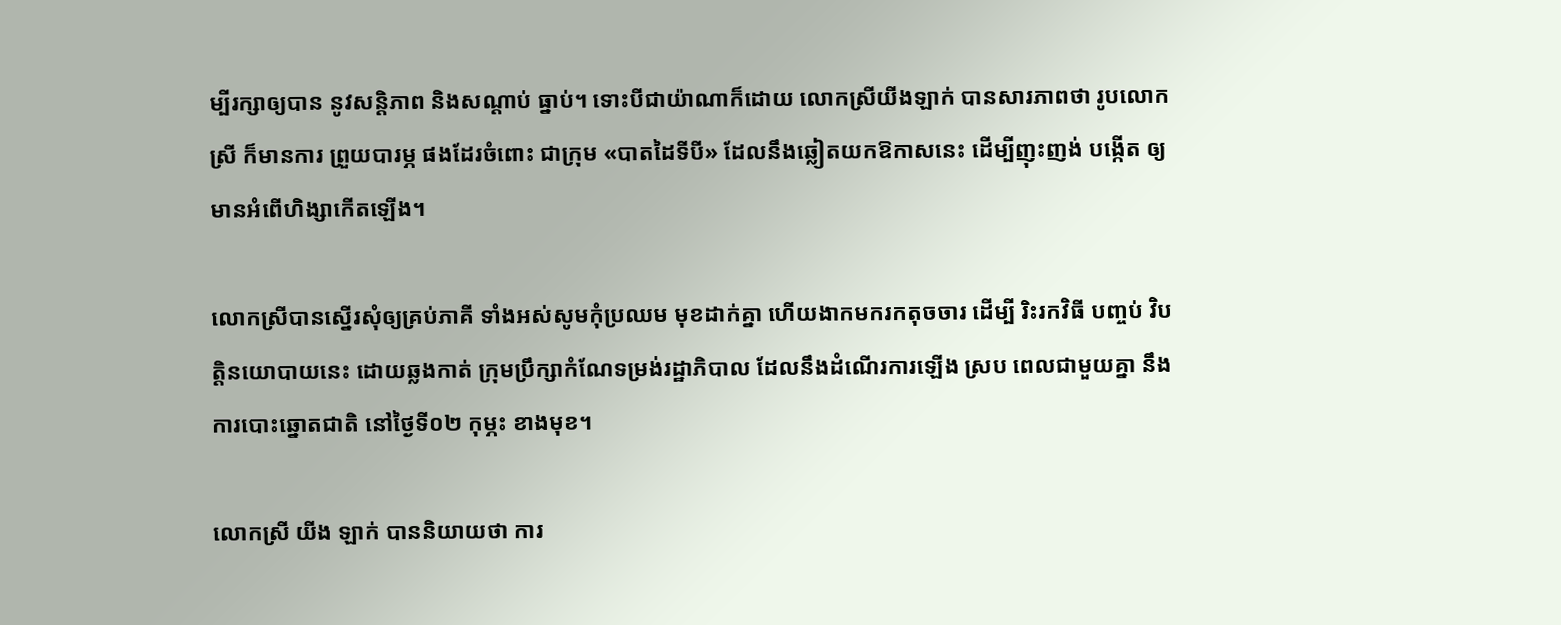ម្បីរក្សាឲ្យបាន នូវសន្ដិភាព និងសណ្ដាប់ ធ្នាប់។ ទោះបីជាយ៉ាណាក៏ដោយ លោកស្រីយីងឡាក់ បានសារភាពថា រូបលោកស្រី ក៏មានការ ព្រួយបារម្ភ ផងដែរចំពោះ ជាក្រុម «បាតដៃទីបី» ដែលនឹងឆ្លៀតយកឱកាសនេះ ដើម្បីញុះញង់ បង្កើត ឲ្យមានអំពើហិង្សាកើតឡើង។

លោកស្រីបានស្នើរសុំឲ្យគ្រប់ភាគី ទាំងអស់សូមកុំប្រឈម មុខដាក់គ្នា ហើយងាកមករកតុចចារ ដើម្បី រិះរកវិធី បញ្ចប់ វិបត្តិនយោបាយនេះ ដោយឆ្លងកាត់ ក្រុមប្រឹក្សាកំណែទម្រង់រដ្ឋាភិបាល ដែលនឹងដំណើរការឡើង ស្រប ពេលជាមួយគ្នា នឹងការបោះឆ្នោតជាតិ នៅថ្ងៃទី០២ កុម្ភះ ខាងមុខ។

លោកស្រី យីង ឡាក់ បាននិយាយថា ការ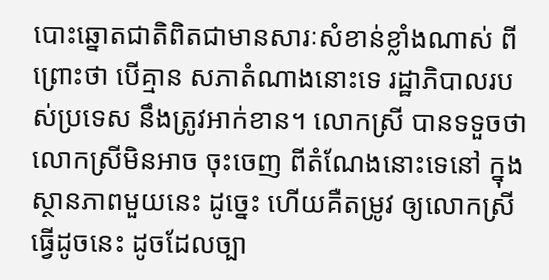បោះឆ្នោតជាតិពិតជាមានសារៈសំខាន់ខ្លាំងណាស់ ពីព្រោះថា បើគ្មាន សភាតំណាងនោះទេ រដ្ឋាភិបាលរបស់ប្រទេស នឹងត្រូវអាក់ខាន។ លោកស្រី បានទទួចថា លោកស្រីមិនអាច ចុះចេញ ពីតំណែងនោះទេនៅ ក្នុងស្ថានភាពមួយនេះ ដូច្នេះ ហើយគឺតម្រូវ ឲ្យលោកស្រី ធ្វើដូចនេះ ដូចដែលច្បា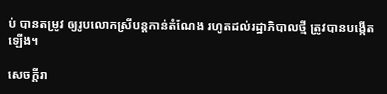ប់ បានតម្រូវ ឲ្យរូបលោកស្រីបន្ដកាន់តំណែង រហូតដល់រដ្ឋាភិបាលថ្មី ត្រូវបានបង្កើតឡើង។

សេចក្ដីរា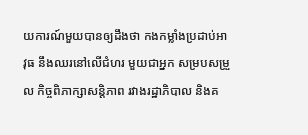យការណ៍មួយបានឲ្យដឹងថា កងកម្លាំងប្រដាប់អាវុធ នឹងឈរនៅលើជំហរ មួយជាអ្នក សម្របសម្រួល កិច្ចពិភាក្សាសន្ដិភាព រវាងរដ្ឋាភិបាល និងគ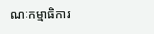ណៈកម្មាធិការ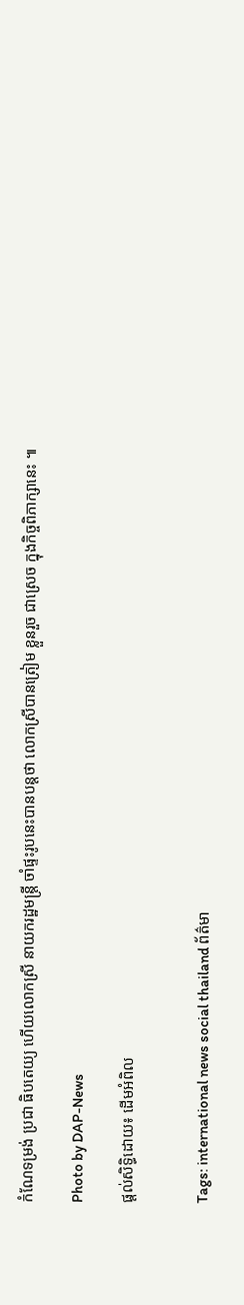កំណែទម្រង់ ប្រជា ធិបតេយ្យ ហើយលោកស្រី នាយករដ្ឋមន្រ្តី ចាំផ្ទះរូបនេះបានបន្តថា លោកស្រីបានត្រៀម ខ្លួនរួច ជាស្រេច ក្នុងកិច្ចពិភាក្សានេះ ៕

Photo by DAP-News

ផ្តល់សិទ្ធិដោយ៖ ដើមអំពិល


Tags: international news social thailand ព័ត៌មា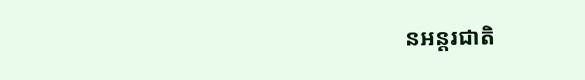នអន្តរជាតិ